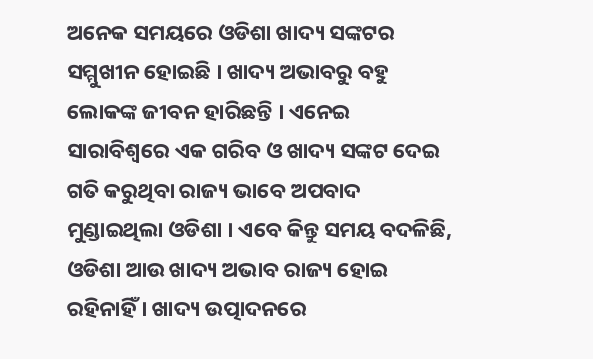ଅନେକ ସମୟରେ ଓଡିଶା ଖାଦ୍ୟ ସଙ୍କଟର ସମ୍ମୁଖୀନ ହୋଇଛି । ଖାଦ୍ୟ ଅଭାବରୁ ବହୁ ଲୋକଙ୍କ ଜୀବନ ହାରିଛନ୍ତି । ଏନେଇ ସାରାବିଶ୍ୱରେ ଏକ ଗରିବ ଓ ଖାଦ୍ୟ ସଙ୍କଟ ଦେଇ ଗତି କରୁଥିବା ରାଜ୍ୟ ଭାବେ ଅପବାଦ ମୁଣ୍ଡାଇଥିଲା ଓଡିଶା । ଏବେ କିନ୍ତୁ ସମୟ ବଦଳିଛି, ଓଡିଶା ଆଉ ଖାଦ୍ୟ ଅଭାବ ରାଜ୍ୟ ହୋଇ ରହିନାହିଁ । ଖାଦ୍ୟ ଉତ୍ପାଦନରେ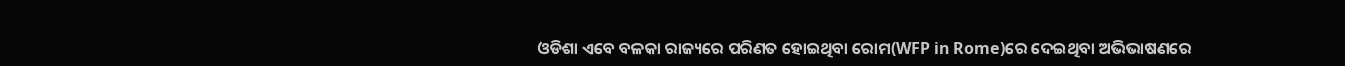ଓଡିଶା ଏବେ ବଳକା ରାଜ୍ୟରେ ପରିଣତ ହୋଇଥିବା ରୋମ(WFP in Rome)ରେ ଦେଇଥିବା ଅଭିଭାଷଣରେ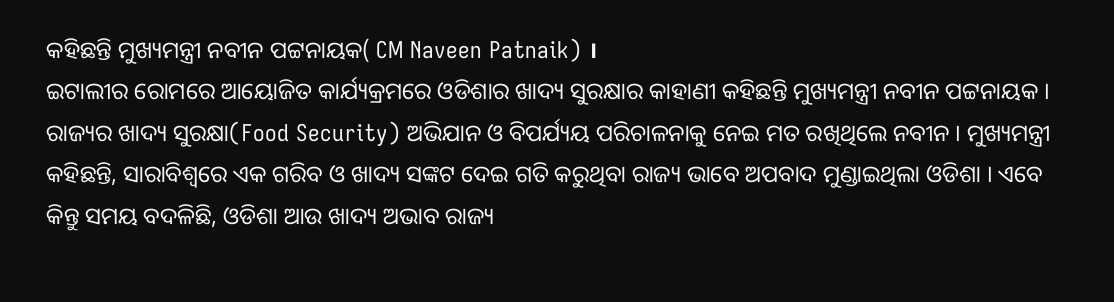କହିଛନ୍ତି ମୁଖ୍ୟମନ୍ତ୍ରୀ ନବୀନ ପଟ୍ଟନାୟକ( CM Naveen Patnaik) ।
ଇଟାଲୀର ରୋମରେ ଆୟୋଜିତ କାର୍ଯ୍ୟକ୍ରମରେ ଓଡିଶାର ଖାଦ୍ୟ ସୁରକ୍ଷାର କାହାଣୀ କହିଛନ୍ତି ମୁଖ୍ୟମନ୍ତ୍ରୀ ନବୀନ ପଟ୍ଟନାୟକ । ରାଜ୍ୟର ଖାଦ୍ୟ ସୁରକ୍ଷା(Food Security) ଅଭିଯାନ ଓ ବିପର୍ଯ୍ୟୟ ପରିଚାଳନାକୁ ନେଇ ମତ ରଖିଥିଲେ ନବୀନ । ମୁଖ୍ୟମନ୍ତ୍ରୀ କହିଛନ୍ତି, ସାରାବିଶ୍ୱରେ ଏକ ଗରିବ ଓ ଖାଦ୍ୟ ସଙ୍କଟ ଦେଇ ଗତି କରୁଥିବା ରାଜ୍ୟ ଭାବେ ଅପବାଦ ମୁଣ୍ଡାଇଥିଲା ଓଡିଶା । ଏବେ କିନ୍ତୁ ସମୟ ବଦଳିଛି, ଓଡିଶା ଆଉ ଖାଦ୍ୟ ଅଭାବ ରାଜ୍ୟ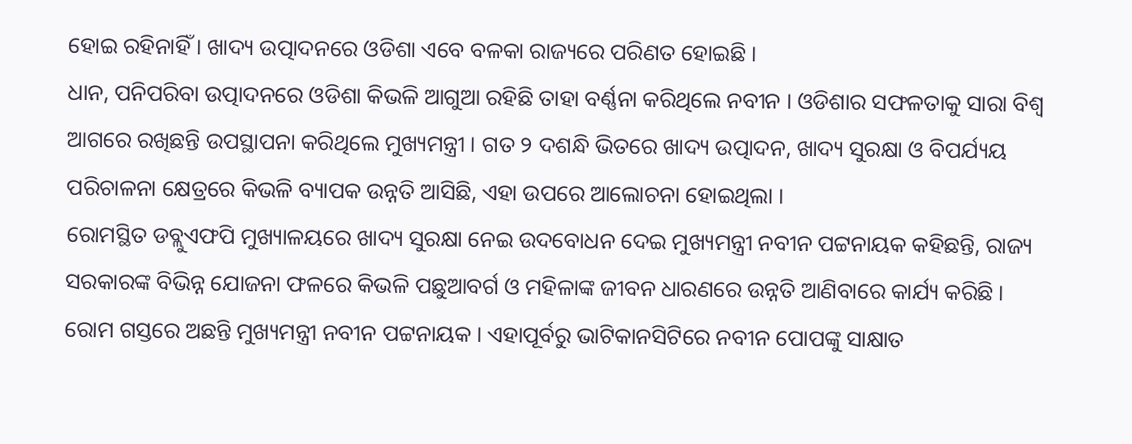ହୋଇ ରହିନାହିଁ । ଖାଦ୍ୟ ଉତ୍ପାଦନରେ ଓଡିଶା ଏବେ ବଳକା ରାଜ୍ୟରେ ପରିଣତ ହୋଇଛି ।
ଧାନ, ପନିପରିବା ଉତ୍ପାଦନରେ ଓଡିଶା କିଭଳି ଆଗୁଆ ରହିଛି ତାହା ବର୍ଣ୍ଣନା କରିଥିଲେ ନବୀନ । ଓଡିଶାର ସଫଳତାକୁ ସାରା ବିଶ୍ୱ ଆଗରେ ରଖିଛନ୍ତି ଉପସ୍ଥାପନା କରିଥିଲେ ମୁଖ୍ୟମନ୍ତ୍ରୀ । ଗତ ୨ ଦଶନ୍ଧି ଭିତରେ ଖାଦ୍ୟ ଉତ୍ପାଦନ, ଖାଦ୍ୟ ସୁରକ୍ଷା ଓ ବିପର୍ଯ୍ୟୟ ପରିଚାଳନା କ୍ଷେତ୍ରରେ କିଭଳି ବ୍ୟାପକ ଉନ୍ନତି ଆସିଛି, ଏହା ଉପରେ ଆଲୋଚନା ହୋଇଥିଲା ।
ରୋମସ୍ଥିତ ଡବ୍ଲୁଏଫପି ମୁଖ୍ୟାଳୟରେ ଖାଦ୍ୟ ସୁରକ୍ଷା ନେଇ ଉଦବୋଧନ ଦେଇ ମୁଖ୍ୟମନ୍ତ୍ରୀ ନବୀନ ପଟ୍ଟନାୟକ କହିଛନ୍ତି, ରାଜ୍ୟ ସରକାରଙ୍କ ବିଭିନ୍ନ ଯୋଜନା ଫଳରେ କିଭଳି ପଛୁଆବର୍ଗ ଓ ମହିଳାଙ୍କ ଜୀବନ ଧାରଣରେ ଉନ୍ନତି ଆଣିବାରେ କାର୍ଯ୍ୟ କରିଛି । ରୋମ ଗସ୍ତରେ ଅଛନ୍ତି ମୁଖ୍ୟମନ୍ତ୍ରୀ ନବୀନ ପଟ୍ଟନାୟକ । ଏହାପୂର୍ବରୁ ଭାଟିକାନସିଟିରେ ନବୀନ ପୋପଙ୍କୁ ସାକ୍ଷାତ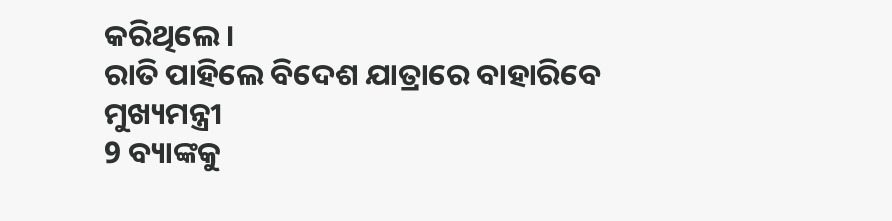କରିଥିଲେ ।
ରାତି ପାହିଲେ ବିଦେଶ ଯାତ୍ରାରେ ବାହାରିବେ ମୁଖ୍ୟମନ୍ତ୍ରୀ
9 ବ୍ୟାଙ୍କକୁ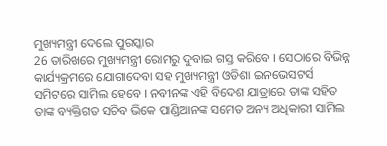ମୁଖ୍ୟମନ୍ତ୍ରୀ ଦେଲେ ପୁରସ୍କାର
26 ତାରିଖରେ ମୁଖ୍ୟମନ୍ତ୍ରୀ ରୋମରୁ ଦୁବାଇ ଗସ୍ତ କରିବେ । ସେଠାରେ ବିଭିନ୍ନ କାର୍ଯ୍ୟକ୍ରମରେ ଯୋଗାଦେବା ସହ ମୁଖ୍ୟମନ୍ତ୍ରୀ ଓଡିଶା ଇନଭେସଟର୍ସ ସମିଟରେ ସାମିଲ ହେବେ । ନବୀନଙ୍କ ଏହି ବିଦେଶ ଯାତ୍ରାରେ ତାଙ୍କ ସହିତ ତାଙ୍କ ବ୍ୟକ୍ତିଗତ ସଚିବ ଭିକେ ପାଣ୍ଡିଆନଙ୍କ ସମେତ ଅନ୍ୟ ଅଧିକାରୀ ସାମିଲ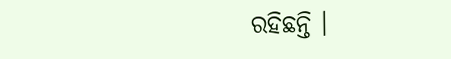ରହିଛନ୍ତି ।